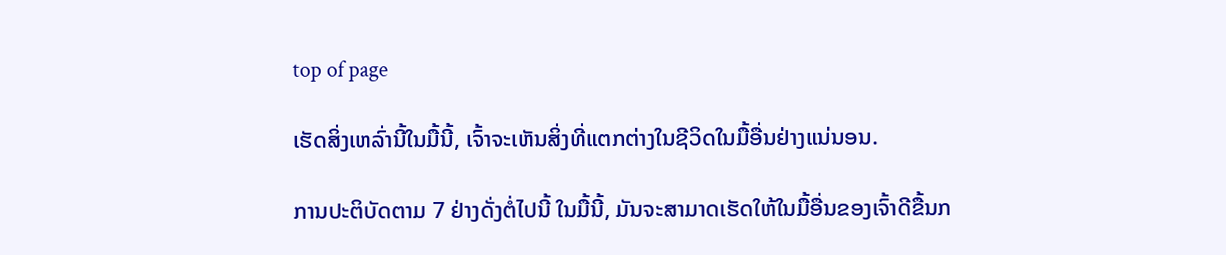top of page

ເຮັດສິ່ງເຫລົ່ານີ້ໃນມື້ນີ້, ເຈົ້າຈະເຫັນສິ່ງທີ່ແຕກຕ່າງໃນຊີວິດໃນມື້ອື່ນຢ່າງແນ່ນອນ.

ການປະຕິບັດຕາມ 7 ຢ່າງດັ່ງຕໍ່ໄປນີ້ ໃນມື້ນີ້, ມັນຈະສາມາດເຮັດໃຫ້ໃນມື້ອື່ນຂອງເຈົ້າດີຂື້ນກ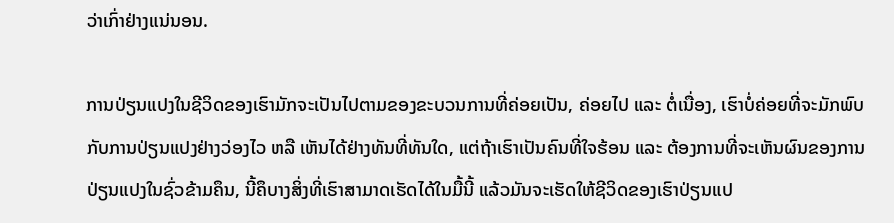ວ່າເກົ່າຢ່າງແນ່ນອນ.

ການປ່ຽນແປງໃນຊີວິດຂອງເຮົາມັກຈະເປັນໄປຕາມຂອງຂະບວນການທີ່ຄ່ອຍເປັນ, ຄ່ອຍໄປ ແລະ ຕໍ່ເນື່ອງ, ເຮົາບໍ່ຄ່ອຍທີ່ຈະມັກພົບກັບການປ່ຽນແປງຢ່າງວ່ອງໄວ ຫລື ເຫັນໄດ້ຢ່າງທັນທີ່ທັນໃດ, ແຕ່ຖ້າເຮົາເປັນຄົນທີ່ໃຈຮ້ອນ ແລະ ຕ້ອງການທີ່ຈະເຫັນຜົນຂອງການປ່ຽນແປງໃນຊົ່ວຂ້າມຄຶນ, ນີ້ຄຶບາງສິ່ງທີ່ເຮົາສາມາດເຮັດໄດ້ໃນມື້ນີ້ ແລ້ວມັນຈະເຮັດໃຫ້ຊີວິດຂອງເຮົາປ່ຽນແປ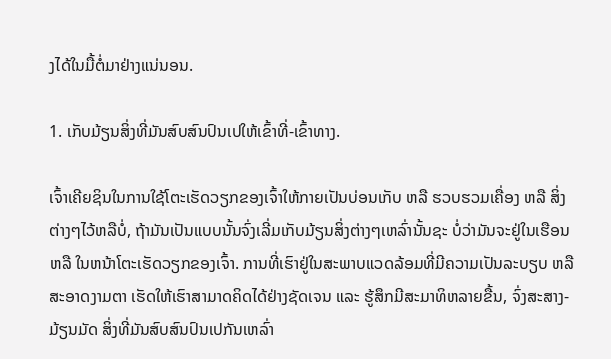ງໄດ້ໃນມື້ຕໍ່ມາຢ່າງແນ່ນອນ.

1. ເກັບມ້ຽນສິ່ງທີ່ມັນສົບສົນປົນເປໃຫ້ເຂົ້າທີ່-ເຂົ້າທາງ.

ເຈົ້າເຄີຍຊິນໃນການໃຊ້ໂຕະເຮັດວຽກຂອງເຈົ້າໃຫ້ກາຍເປັນບ່ອນເກັບ ຫລື ຮວບຮວມເຄື່ອງ ຫລື ສິ່ງຕ່າງໆໄວ້ຫລືບໍ່, ຖ້າມັນເປັນແບບນັ້ນຈົ່ງເລີ່ມເກັບມ້ຽນສິ່ງຕ່າງໆເຫລົ່ານັ້ນຊະ ບໍ່ວ່າມັນຈະຢູ່ໃນເຮືອນ ຫລື ໃນຫນ້າໂຕະເຮັດວຽກຂອງເຈົ້າ. ການທີ່ເຮົາຢູ່ໃນສະພາບແວດລ້ອມທີ່ມີຄວາມເປັນລະບຽບ ຫລື ສະອາດງາມຕາ ເຮັດໃຫ້ເຮົາສາມາດຄິດໄດ້ຢ່າງຊັດເຈນ ແລະ ຮູ້ສຶກມີສະມາທິຫລາຍຂື້ນ, ຈົ່ງສະສາງ-ມ້ຽນມັດ ສິ່ງທີ່ມັນສົບສົນປົນເປກັນເຫລົ່າ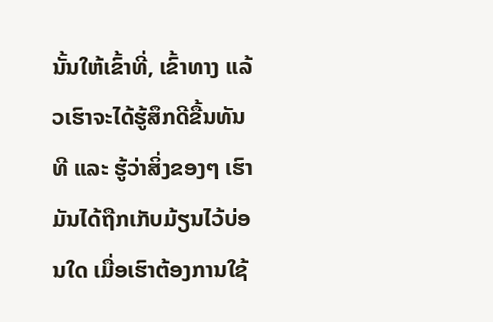ນັ້ນໃຫ້ເຂົ້າທີ່, ເຂົ້າທາງ ແລ້ວເຮົາຈະໄດ້ຮູ້ສຶກດີຂື້ນທັນທີ ແລະ ຮູ້ວ່າສິ່ງຂອງໆ ເຮົາມັນໄດ້ຖືກເກັບມ້ຽນໄວ້ບ່ອນໃດ ເມື່ອເຮົາຕ້ອງການໃຊ້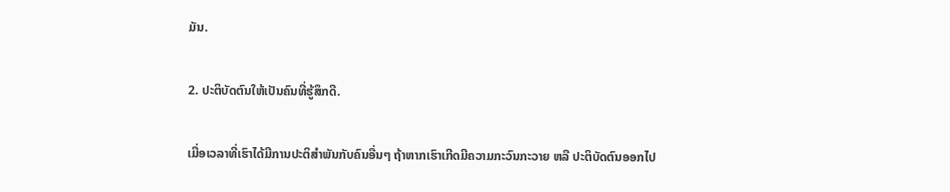ມັນ.

2. ປະຕິບັດຕົນໃຫ້ເປັນຄົນທີ່ຮູ້ສຶກດີ.

ເມື່ອເວລາທີ່ເຮົາໄດ້ມີການປະຕິສຳພັນກັບຄົນອື່ນໆ ຖ້າຫາກເຮົາເກີດມີຄວາມກະວົນກະວາຍ ຫລື ປະຕິບັດຕົນອອກໄປ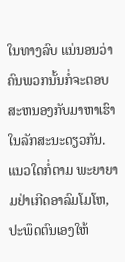ໃນທາງລົບ ແນ່ນອນວ່າຄົນພວກນັ້ນກໍ່ຈະຕອບສະຫນອງກັບມາຫາເຮົາໃນລັກສະນະດຽວກັນ. ແນວໃດກໍ່ຕາມ ພະຍາຍາມຢ່າເກີດອາລົມໂມໂຫ, ປະພຶດຕົນເອງໃຫ້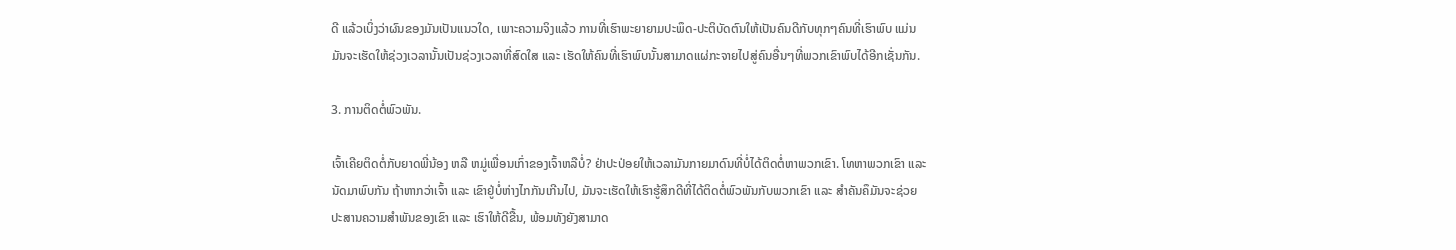ດີ ແລ້ວເບິ່ງວ່າຜົນຂອງມັນເປັນແນວໃດ, ເພາະຄວາມຈິງແລ້ວ ການທີ່ເຮົາພະຍາຍາມປະພຶດ-ປະຕິບັດຕົນໃຫ້ເປັນຄົນດີກັບທຸກໆຄົນທີ່ເຮົາພົບ ແມ່ນມັນຈະເຮັດໃຫ້ຊ່ວງເວລານັ້ນເປັນຊ່ວງເວລາທີ່ສົດໃສ ແລະ ເຮັດໃຫ້ຄົນທີ່ເຮົາພົບນັ້ນສາມາດແຜ່ກະຈາຍໄປສູ່ຄົນອື່ນໆທີ່ພວກເຂົາພົບໄດ້ອີກເຊັ່ນກັນ.

3. ການຕິດຕໍ່ພົວພັນ.

ເຈົ້າເຄີຍຕິດຕໍ່ກັບຍາດພີ່ນ້ອງ ຫລື ຫມູ່ເພື່ອນເກົ່າຂອງເຈົ້າຫລືບໍ່? ຢ່າປະປ່ອຍໃຫ້ເວລາມັນກາຍມາດົນທີ່ບໍ່ໄດ້ຕິດຕໍ່ຫາພວກເຂົາ. ໂທຫາພວກເຂົາ ແລະ ນັດມາພົບກັນ ຖ້າຫາກວ່າເຈົ້າ ແລະ ເຂົາຢູ່ບໍ່ຫ່າງໄກກັນເກີນໄປ, ມັນຈະເຮັດໃຫ້ເຮົາຮູ້ສຶກດີທີ່ໄດ້ຕິດຕໍ່ພົວພັນກັບພວກເຂົາ ແລະ ສຳຄັນຄຶມັນຈະຊ່ວຍປະສານຄວາມສຳພັນຂອງເຂົາ ແລະ ເຮົາໃຫ້ດີຂື້ນ, ພ້ອມທັງຍັງສາມາດ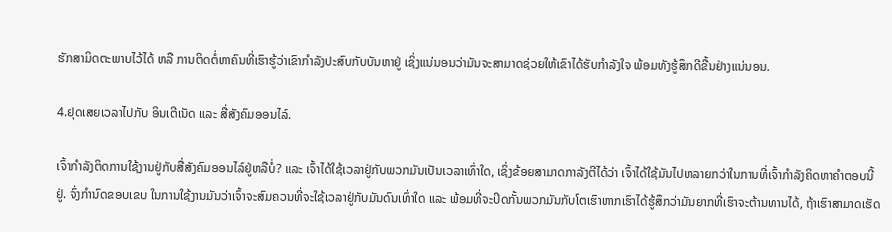ຮັກສາມິດຕະພາບໄວ້ໄດ້ ຫລື ການຕິດຕໍ່ຫາຄົນທີ່ເຮົາຮູ້ວ່າເຂົາກຳລັງປະສົບກັບບັນຫາຢູ່ ເຊິ່ງແນ່ນອນວ່າມັນຈະສາມາດຊ່ວຍໃຫ້ເຂົາໄດ້ຮັບກຳລັງໃຈ ພ້ອມທັງຮູ້ສຶກດີຂື້ນຢ່າງແນ່ນອນ.

4.ຢຸດເສຍເວລາໄປກັບ ອິນເຕີເນັດ ແລະ ສື່ສັງຄົມອອນໄລ໌.

ເຈົ້າກຳລັງຕິດການໃຊ້ງານຢູ່ກັບສື່ສັງຄົມອອນໄລ໌ຢູ່ຫລືບໍ່? ແລະ ເຈົ້າໄດ້ໃຊ້ເວລາຢູ່ກັບພວກມັນເປັນເວລາເທົ່າໃດ, ເຊິ່ງຂ້ອຍສາມາດກາລັງຕີໄດ້ວ່າ ເຈົ້າໄດ້ໃຊ້ມັນໄປຫລາຍກວ່າໃນການທີ່ເຈົ້າກຳລັງຄິດຫາຄຳຕອບນີ້ຢູ່. ຈົ່ງກຳນົດຂອບເຂບ ໃນການໃຊ້ງານມັນວ່າເຈົ້າຈະສົມຄວນທີ່ຈະໃຊ້ເວລາຢູ່ກັບມັນດົນເທົ່າໃດ ແລະ ພ້ອມທີ່ຈະປິດກັ້ນພວກມັນກັບໂຕເຮົາຫາກເຮົາໄດ້ຮູ້ສຶກວ່າມັນຍາກທີ່ເຮົາຈະຕ້ານທານໄດ້, ຖ້າເຮົາສາມາດເຮັດ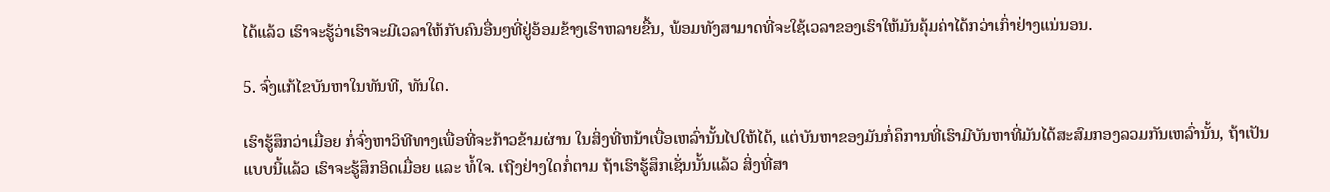ໄດ້ແລ້ວ ເຮົາຈະຮູ້ວ່າເຮົາຈະມີເວລາໃຫ້ກັບຄົນອື່ນໆທີ່ຢູ່ອ້ອມຂ້າງເຮົາຫລາຍຂື້ນ, ພ້ອມທັງສາມາດທີ່ຈະໃຊ້ເວລາຂອງເຮົາໃຫ້ມັນຄຸ້ມຄ່າໄດ້ກວ່າເກົ່າຢ່າງແນ່ນອນ.

5. ຈົ່ງແກ້ໄຂບັນຫາໃນທັນທີ, ທັນໃດ.

ເຮົາຮູ້ສຶກວ່າເມື່ອຍ ກໍ່ຈົ່ງຫາວິທີທາງເພື່ອທີ່ຈະກ້າວຂ້າມຜ່ານ ໃນສິ່ງທີ່ຫນ້າເບື່ອເຫລົ່ານັ້ນໄປໃຫ້ໄດ້, ແຕ່ບັນຫາຂອງມັນກໍ່ຄຶການທີ່ເຮົາມີບັນຫາທີ່ມັນໄດ້ສະສົມກອງລວມກັນເຫລົ່ານັ້ນ, ຖ້າເປັນແບບນີ້ແລ້ວ ເຮົາຈະຮູ້ສຶກອິດເມື່ອຍ ແລະ ທໍ້ໃຈ. ເຖີງຢ່າງໃດກໍ່ຕາມ ຖ້າເຮົາຮູ້ສຶກເຊັ່ນນັ້ນແລ້ວ ສິ່ງທີ່ສາ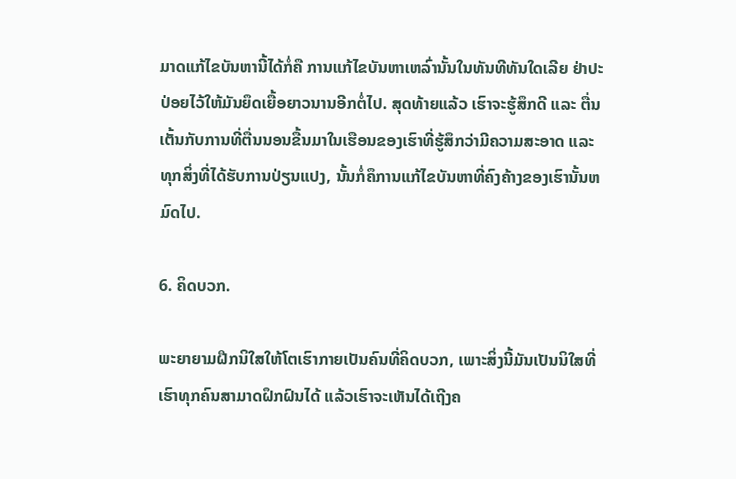ມາດແກ້ໄຂບັນຫານີ້ໄດ້ກໍ່ຄື ການແກ້ໄຂບັນຫາເຫລົ່ານັ້ນໃນທັນທີທັນໃດເລີຍ ຢ່າປະປ່ອຍໄວ້ໃຫ້ມັນຍຶດເຍື້ອຍາວນານອີກຕໍ່ໄປ. ສຸດທ້າຍແລ້ວ ເຮົາຈະຮູ້ສຶກດີ ແລະ ຕື່ນເຕັ້ນກັບການທີ່ຕື່ນນອນຂື້ນມາໃນເຮືອນຂອງເຮົາທີ່ຮູ້ສຶກວ່າມີຄວາມສະອາດ ແລະ ທຸກສິ່ງທີ່ໄດ້ຮັບການປ່ຽນແປງ, ນັ້ນກໍ່ຄຶການແກ້ໄຂບັນຫາທີ່ຄົງຄ້າງຂອງເຮົານັ້ນຫມົດໄປ.

6. ຄິດບວກ.

ພະຍາຍາມຝືກນິໃສໃຫ້ໂຕເຮົາກາຍເປັນຄົນທີ່ຄິດບວກ, ເພາະສິ່ງນີ້ມັນເປັນນິໃສທີ່ເຮົາທຸກຄົນສາມາດຝຶກຝົນໄດ້ ແລ້ວເຮົາຈະເຫັນໄດ້ເຖີງຄ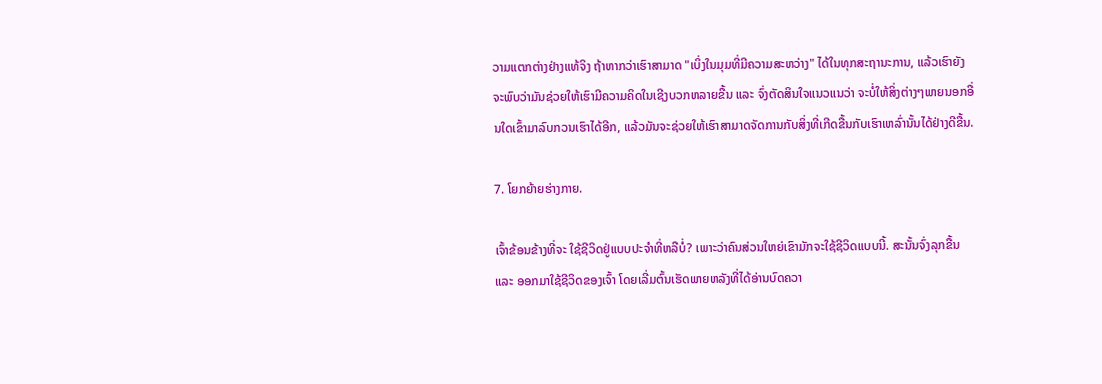ວາມແຕກຕ່າງຢ່າງແທ້ຈິງ ຖ້າຫາກວ່າເຮົາສາມາດ "ເບິ່ງໃນມຸມທີ່ມີຄວາມສະຫວ່າງ" ໄດ້ໃນທຸກສະຖານະການ, ແລ້ວເຮົາຍັງຈະພົບວ່າມັນຊ່ວຍໃຫ້ເຮົາມີຄວາມຄິດໃນເຊີງບວກຫລາຍຂື້ນ ແລະ ຈົ່ງຕັດສິນໃຈແນວແນວ່າ ຈະບໍ່ໃຫ້ສິ່ງຕ່າງໆພາຍນອກອື່ນໃດເຂົ້າມາລົບກວນເຮົາໄດ້ອີກ, ແລ້ວມັນຈະຊ່ວຍໃຫ້ເຮົາສາມາດຈັດການກັບສິ່ງທີ່ເກີດຂື້ນກັບເຮົາເຫລົ່ານັ້ນໄດ້ຢ່າງດີຂື້ນ.

7. ໂຍກຍ້າຍຮ່າງກາຍ.

ເຈົ້າຂ້ອນຂ້າງທີ່ຈະ ໃຊ້ຊີວິດຢູ່ແບບປະຈຳທີ່ຫລືບໍ່? ເພາະວ່າຄົນສ່ວນໃຫຍ່ເຂົາມັກຈະໃຊ້ຊີວິດແບບນີ້. ສະນັ້ນຈົ່ງລຸກຂື້ນ ແລະ ອອກມາໃຊ້ຊີວິດຂອງເຈົ້າ ໂດຍເລີ່ມຕົ້ນເຮັດພາຍຫລັງທີ່ໄດ້ອ່ານບົດຄວາ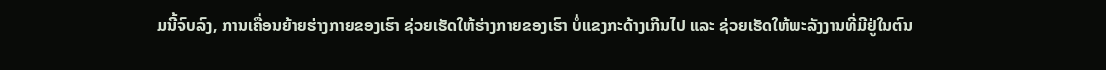ມນີ້ຈົບລົງ, ການເຄື່ອນຍ້າຍຮ່າງກາຍຂອງເຮົາ ຊ່ວຍເຮັດໃຫ້ຮ່າງກາຍຂອງເຮົາ ບໍ່ແຂງກະດ້າງເກີນໄປ ແລະ ຊ່ວຍເຮັດໃຫ້ພະລັງງານທີ່ມີຢູ່ໃນຕົນ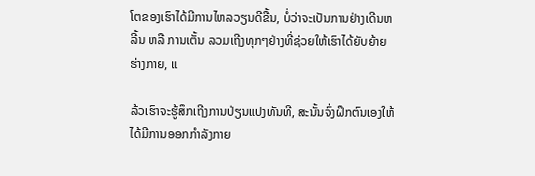ໂຕຂອງເຮົາໄດ້ມີການໄຫລວຽນດີຂື້ນ, ບໍ່ວ່າຈະເປັນການຢ່າງເດີນຫລີ້ນ ຫລື ການເຕັ້ນ ລວມເຖີງທຸກໆຢ່າງທີ່ຊ່ວຍໃຫ້ເຮົາໄດ້ຍັບຍ້າຍຮ່າງກາຍ, ແ

ລ້ວເຮົາຈະຮູ້ສຶກເຖີງການປ່ຽນແປງທັນທີ, ສະນັ້ນຈົ່ງຝຶກຕົນເອງໃຫ້ໄດ້ມີການອອກກຳລັງກາຍ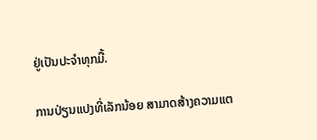ຢູ່ເປັນປະຈຳທຸກມື້.

ການປ່ຽນແປງທີ່ເລັກນ້ອຍ ສາມາດສ້າງຄວາມແຕ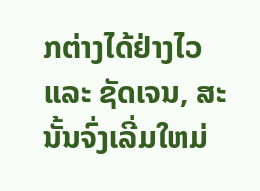ກຕ່າງໄດ້ຢ່າງໄວ ແລະ ຊັດເຈນ, ສະນັ້ນຈົ່ງເລີ່ມໃຫມ່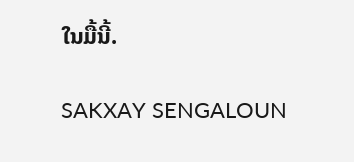ໃນມື້ນີ້.

SAKXAY SENGALOUN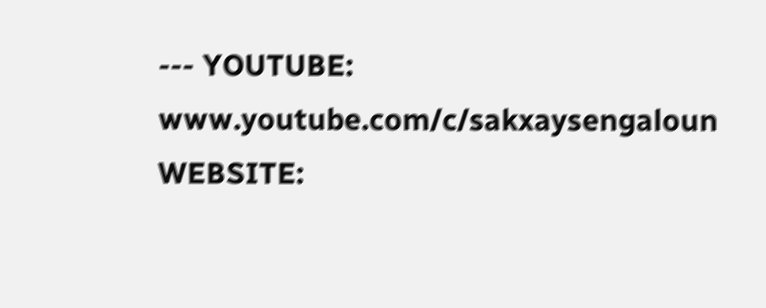--- YOUTUBE: www.youtube.com/c/sakxaysengaloun WEBSITE: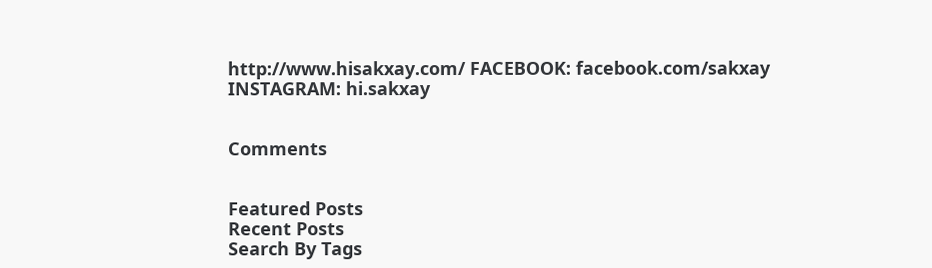http://www.hisakxay.com/ FACEBOOK: facebook.com/sakxay INSTAGRAM: hi.sakxay


Comments


Featured Posts
Recent Posts
Search By Tags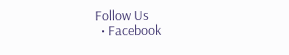Follow Us
  • Facebook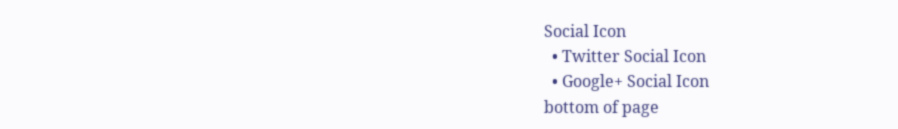Social Icon
  • Twitter Social Icon
  • Google+ Social Icon
bottom of page